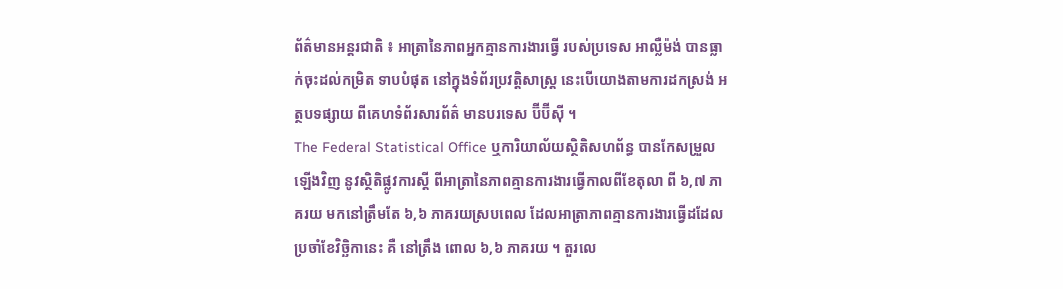ព័ត៌មានអន្តរជាតិ ៖ អាត្រានៃភាពអ្នកគ្មានការងារធ្វើ របស់ប្រទេស អាល្លឺម៉ង់ បានធ្លាក់ចុះដល់កម្រិត ទាបបំផុត នៅក្នុងទំព័រប្រវត្តិសាស្រ្ត នេះបើយោងតាមការដកស្រង់ អត្ថបទផ្សាយ ពីគេហទំព័រសារព័ត៌ មានបរទេស ប៊ីប៊ីស៊ី ។
The Federal Statistical Office ឬការិយាល័យស្ថិតិសហព័ន្ធ បានកែសម្រួលឡើងវិញ នូវស្ថិតិផ្លូវការស្តី ពីអាត្រានៃភាពគ្មានការងារធ្វើកាលពីខែតុលា ពី ៦,៧ ភាគរយ មកនៅត្រឹមតែ ៦,៦ ភាគរយស្របពេល ដែលអាត្រាភាពគ្មានការងារធ្វើដដែលប្រចាំខែវិច្ឆិកានេះ គឺ នៅត្រឹង ពោល ៦,៦ ភាគរយ ។ តួរលេ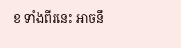ខ ទាំងពីរនេះ អាចនឹ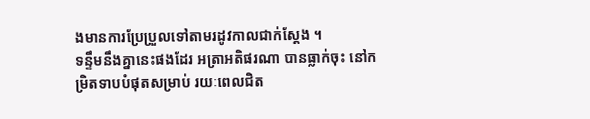ងមានការប្រែប្រួលទៅតាមរដូវកាលជាក់ស្តែង ។
ទន្ទឹមនឹងគ្នានេះផងដែរ អត្រាអតិផរណា បានធ្លាក់ចុះ នៅកម្រិតទាបបំផុតសម្រាប់ រយៈពេលជិត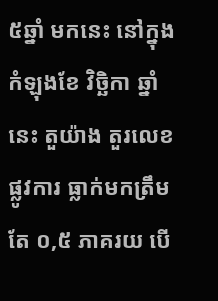៥ឆ្នាំ មកនេះ នៅក្នុងកំឡុងខែ វិច្ឆិកា ឆ្នាំនេះ តួយ៉ាង តួរលេខផ្លូវការ ធ្លាក់មកត្រឹមតែ ០,៥ ភាគរយ បើ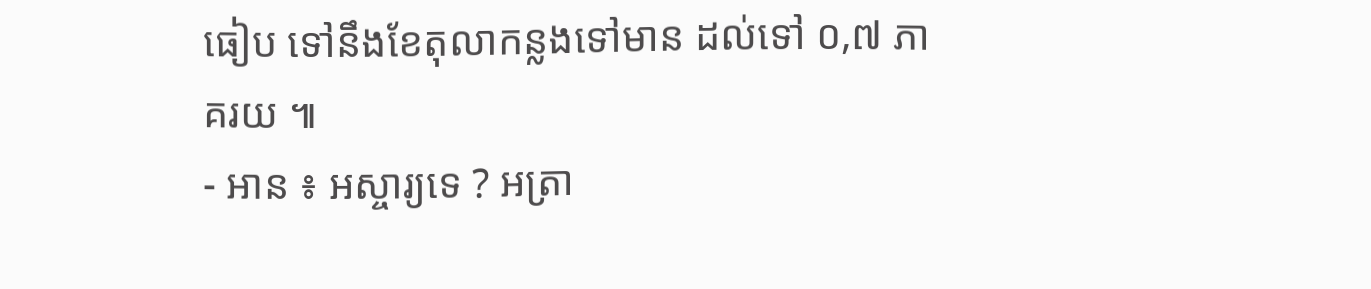ធៀប ទៅនឹងខែតុលាកន្លងទៅមាន ដល់ទៅ ០,៧ ភាគរយ ៕
- អាន ៖ អស្ចារ្យទេ ? អត្រា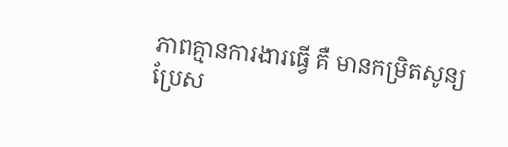ភាពគ្មានការងារធ្វើ គឺ មានកម្រិតសូន្យ
ប្រែស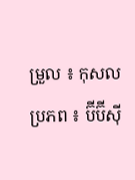ម្រួល ៖ កុសល
ប្រភព ៖ ប៊ីប៊ីស៊ី